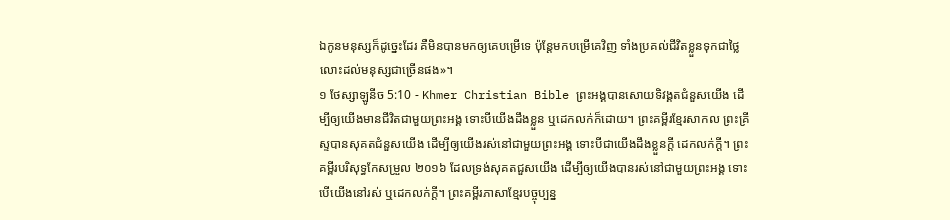ឯកូនមនុស្សក៏ដូច្នេះដែរ គឺមិនបានមកឲ្យគេបម្រើទេ ប៉ុន្ដែមកបម្រើគេវិញ ទាំងប្រគល់ជីវិតខ្លួនទុកជាថ្លៃលោះដល់មនុស្សជាច្រើនផង»។
១ ថែស្សាឡូនីច 5:10 - Khmer Christian Bible ព្រះអង្គបានសោយទិវង្គតជំនួសយើង ដើម្បីឲ្យយើងមានជីវិតជាមួយព្រះអង្គ ទោះបីយើងដឹងខ្លួន ឬដេកលក់ក៏ដោយ។ ព្រះគម្ពីរខ្មែរសាកល ព្រះគ្រីស្ទបានសុគតជំនួសយើង ដើម្បីឲ្យយើងរស់នៅជាមួយព្រះអង្គ ទោះបីជាយើងដឹងខ្លួនក្ដី ដេកលក់ក្ដី។ ព្រះគម្ពីរបរិសុទ្ធកែសម្រួល ២០១៦ ដែលទ្រង់សុគតជួសយើង ដើម្បីឲ្យយើងបានរស់នៅជាមួយព្រះអង្គ ទោះបើយើងនៅរស់ ឬដេកលក់ក្តី។ ព្រះគម្ពីរភាសាខ្មែរបច្ចុប្បន្ន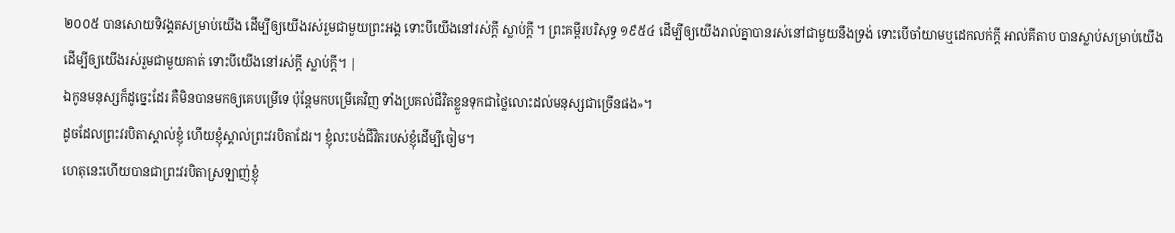២០០៥ បានសោយទិវង្គតសម្រាប់យើង ដើម្បីឲ្យយើងរស់រួមជាមួយព្រះអង្គ ទោះបីយើងនៅរស់ក្ដី ស្លាប់ក្ដី ។ ព្រះគម្ពីរបរិសុទ្ធ ១៩៥៤ ដើម្បីឲ្យយើងរាល់គ្នាបានរស់នៅជាមួយនឹងទ្រង់ ទោះបើចាំយាមឬដេកលក់ក្តី អាល់គីតាប បានស្លាប់សម្រាប់យើង ដើម្បីឲ្យយើងរស់រួមជាមួយគាត់ ទោះបីយើងនៅរស់ក្ដី ស្លាប់ក្ដី។ |
ឯកូនមនុស្សក៏ដូច្នេះដែរ គឺមិនបានមកឲ្យគេបម្រើទេ ប៉ុន្ដែមកបម្រើគេវិញ ទាំងប្រគល់ជីវិតខ្លួនទុកជាថ្លៃលោះដល់មនុស្សជាច្រើនផង»។
ដូចដែលព្រះវរបិតាស្គាល់ខ្ញុំ ហើយខ្ញុំស្គាល់ព្រះវរបិតាដែរ។ ខ្ញុំលះបង់ជីវិតរបស់ខ្ញុំដើម្បីចៀម។
ហេតុនេះហើយបានជាព្រះវរបិតាស្រឡាញ់ខ្ញុំ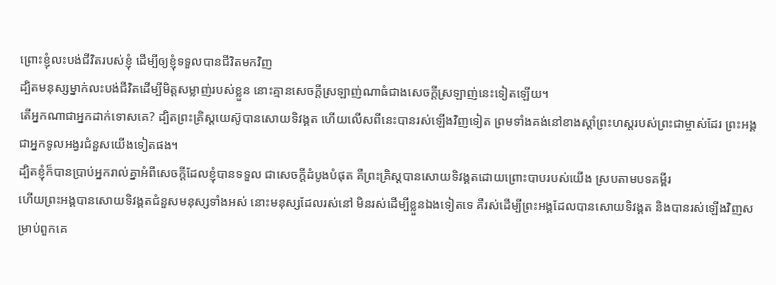ព្រោះខ្ញុំលះបង់ជីវិតរបស់ខ្ញុំ ដើម្បីឲ្យខ្ញុំទទួលបានជីវិតមកវិញ
ដ្បិតមនុស្សម្នាក់លះបង់ជីវិតដើម្បីមិត្ដសម្លាញ់របស់ខ្លួន នោះគ្មានសេចក្ដីស្រឡាញ់ណាធំជាងសេចក្ដីស្រឡាញ់នេះទៀតឡើយ។
តើអ្នកណាជាអ្នកដាក់ទោសគេ? ដ្បិតព្រះគ្រិស្ដយេស៊ូបានសោយទិវង្គត ហើយលើសពីនេះបានរស់ឡើងវិញទៀត ព្រមទាំងគង់នៅខាងស្ដាំព្រះហស្ដរបស់ព្រះជាម្ចាស់ដែរ ព្រះអង្គជាអ្នកទូលអង្វរជំនួសយើងទៀតផង។
ដ្បិតខ្ញុំក៏បានប្រាប់អ្នករាល់គ្នាអំពីសេចក្ដីដែលខ្ញុំបានទទួល ជាសេចក្ដីដំបូងបំផុត គឺព្រះគ្រិស្ដបានសោយទិវង្គតដោយព្រោះបាបរបស់យើង ស្របតាមបទគម្ពីរ
ហើយព្រះអង្គបានសោយទិវង្គតជំនួសមនុស្សទាំងអស់ នោះមនុស្សដែលរស់នៅ មិនរស់ដើម្បីខ្លួនឯងទៀតទេ គឺរស់ដើម្បីព្រះអង្គដែលបានសោយទិវង្គត និងបានរស់ឡើងវិញសម្រាប់ពួកគេ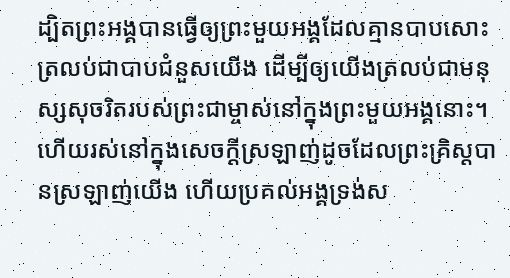ដ្បិតព្រះអង្គបានធ្វើឲ្យព្រះមួយអង្គដែលគ្មានបាបសោះត្រលប់ជាបាបជំនួសយើង ដើម្បីឲ្យយើងត្រលប់ជាមនុស្សសុចរិតរបស់ព្រះជាម្ចាស់នៅក្នុងព្រះមួយអង្គនោះ។
ហើយរស់នៅក្នុងសេចក្ដីស្រឡាញ់ដូចដែលព្រះគ្រិស្ដបានស្រឡាញ់យើង ហើយប្រគល់អង្គទ្រង់ស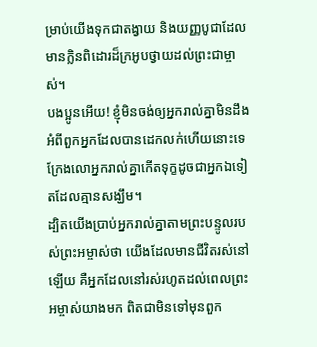ម្រាប់យើងទុកជាតង្វាយ និងយញ្ញបូជាដែលមានក្លិនពិដោរដ៏ក្រអូបថ្វាយដល់ព្រះជាម្ចាស់។
បងប្អូនអើយ! ខ្ញុំមិនចង់ឲ្យអ្នករាល់គ្នាមិនដឹងអំពីពួកអ្នកដែលបានដេកលក់ហើយនោះទេ ក្រែងលោអ្នករាល់គ្នាកើតទុក្ខដូចជាអ្នកឯទៀតដែលគ្មានសង្ឃឹម។
ដ្បិតយើងប្រាប់អ្នករាល់គ្នាតាមព្រះបន្ទូលរបស់ព្រះអម្ចាស់ថា យើងដែលមានជីវិតរស់នៅឡើយ គឺអ្នកដែលនៅរស់រហូតដល់ពេលព្រះអម្ចាស់យាងមក ពិតជាមិនទៅមុនពួក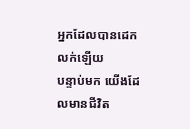អ្នកដែលបានដេកលក់ឡើយ
បន្ទាប់មក យើងដែលមានជីវិត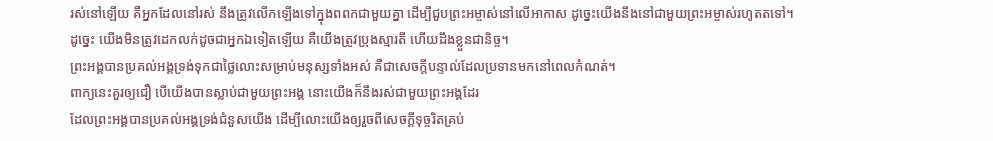រស់នៅឡើយ គឺអ្នកដែលនៅរស់ នឹងត្រូវលើកឡើងទៅក្នុងពពកជាមួយគ្នា ដើម្បីជួបព្រះអម្ចាស់នៅលើអាកាស ដូច្នេះយើងនឹងនៅជាមួយព្រះអម្ចាស់រហូតតទៅ។
ដូច្នេះ យើងមិនត្រូវដេកលក់ដូចជាអ្នកឯទៀតឡើយ គឺយើងត្រូវប្រុងស្មារតី ហើយដឹងខ្លួនជានិច្ច។
ព្រះអង្គបានប្រគល់អង្គទ្រង់ទុកជាថ្លៃលោះសម្រាប់មនុស្សទាំងអស់ គឺជាសេចក្ដីបន្ទាល់ដែលប្រទានមកនៅពេលកំណត់។
ពាក្យនេះគួរឲ្យជឿ បើយើងបានស្លាប់ជាមួយព្រះអង្គ នោះយើងក៏នឹងរស់ជាមួយព្រះអង្គដែរ
ដែលព្រះអង្គបានប្រគល់អង្គទ្រង់ជំនួសយើង ដើម្បីលោះយើងឲ្យរួចពីសេចក្ដីទុច្ចរិតគ្រប់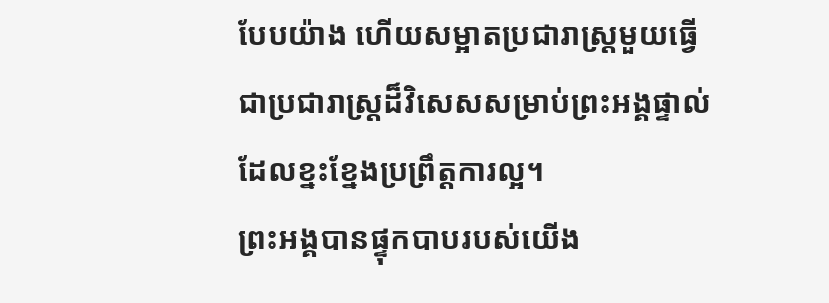បែបយ៉ាង ហើយសម្អាតប្រជារាស្ត្រមួយធ្វើជាប្រជារាស្ដ្រដ៏វិសេសសម្រាប់ព្រះអង្គផ្ទាល់ ដែលខ្នះខ្នែងប្រព្រឹត្ដការល្អ។
ព្រះអង្គបានផ្ទុកបាបរបស់យើង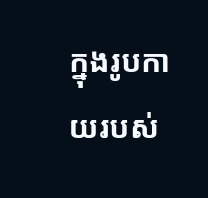ក្នុងរូបកាយរបស់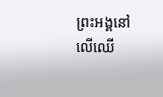ព្រះអង្គនៅលើឈើ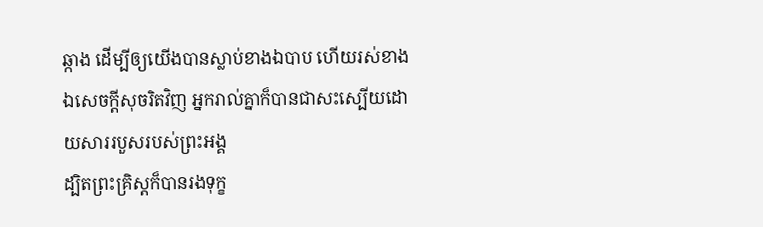ឆ្កាង ដើម្បីឲ្យយើងបានស្លាប់ខាងឯបាប ហើយរស់ខាងឯសេចក្ដីសុចរិតវិញ អ្នករាល់គ្នាក៏បានជាសះស្បើយដោយសាររបួសរបស់ព្រះអង្គ
ដ្បិតព្រះគ្រិស្ដក៏បានរងទុក្ខ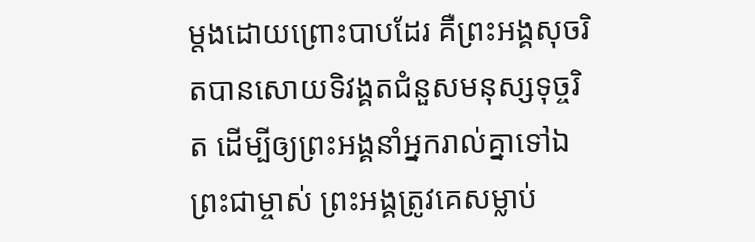ម្ដងដោយព្រោះបាបដែរ គឺព្រះអង្គសុចរិតបានសោយទិវង្គតជំនួសមនុស្សទុច្ចរិត ដើម្បីឲ្យព្រះអង្គនាំអ្នករាល់គ្នាទៅឯព្រះជាម្ចាស់ ព្រះអង្គត្រូវគេសម្លាប់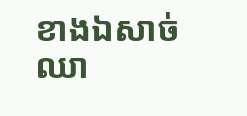ខាងឯសាច់ឈា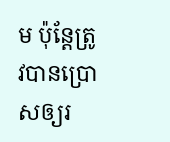ម ប៉ុន្ដែត្រូវបានប្រោសឲ្យរ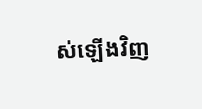ស់ឡើងវិញ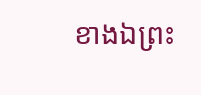ខាងឯព្រះ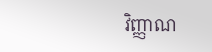វិញ្ញាណ